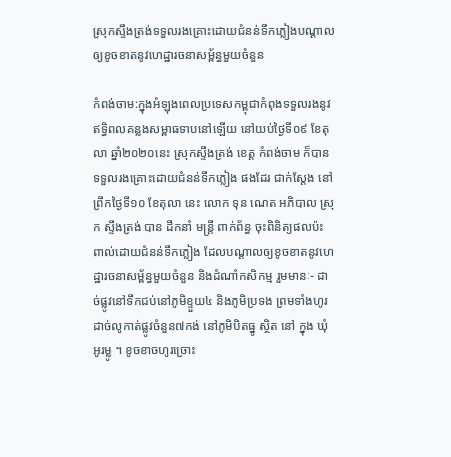ស្រុកស្ទឹងត្រង់ទទួលរងគ្រោះដោយជំនន់ទឹកភ្លៀងបណ្តាលឲ្យខូចខាតនូវហេដ្ឋារចនាសម្ព័ន្ធមួយចំនួន

កំពង់ចាម:ក្នុងអំឡុងពេលប្រទេសកម្ពុជាកំពុងទទួលរងនូវឥទ្ធិពលគន្លងសម្ពាធទាបនៅឡើយ នៅយប់ថ្ងៃទី០៩ ខែតុលា ឆ្នាំ២០២០នេះ ស្រុកស្ទឹងត្រង់ ខេត្ត កំពង់ចាម ក៏បានទទួលរងគ្រោះដោយជំនន់ទឹកភ្លៀង ផងដែរ ជាក់ស្តែង នៅព្រឹកថ្ងៃទី១០ ខែតុលា នេះ លោក ទុន ណេត អភិបាល ស្រុក ស្ទឹងត្រង់ បាន ដឹកនាំ មន្ត្រី ពាក់ព័ន្ធ ចុះពិនិត្យផលប៉ះពាល់ដោយជំនន់ទឹកភ្លៀង ដែលបណ្តាលឲ្យខូចខាតនូវហេដ្ឋារចនាសម្ព័ន្ធមួយចំនួន និងដំណាំកសិកម្ម រួមមានៈ- ដាច់ផ្លូវនៅទឹកជប់នៅភូមិខ្ទួយ៤ និងភូមិប្រទង ព្រមទាំងហូរដាច់លូកាត់ផ្លូវចំនួន៧កង់ នៅភូមិបិតធ្នូ ស្ថិត នៅ ក្នុង ឃុំអូរម្លូ ។ ខូចខាចហូរច្រោះ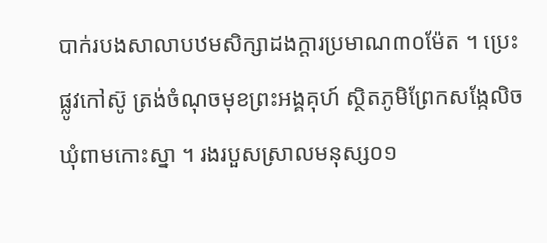បាក់របងសាលាបឋមសិក្សាដងក្តារប្រមាណ៣០ម៉ែត ។ ប្រេះផ្លូវកៅស៊ូ ត្រង់ចំណុចមុខព្រះអង្គគុហ៍ ស្ថិតភូមិព្រែកសង្កែលិច ឃុំពាមកោះស្នា ។ រងរបួសស្រាលមនុស្ស០១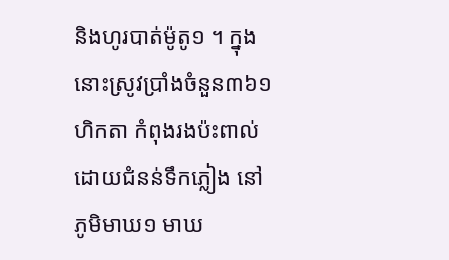និងហូរបាត់ម៉ូតូ១ ។ ក្នុង នោះស្រូវប្រាំងចំនួន៣៦១ហិកតា កំពុងរងប៉ះពាល់ដោយជំនន់ទឹកភ្លៀង នៅ ភូមិមាឃ១ មាឃ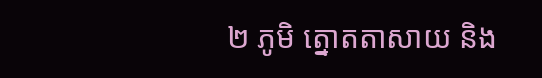២ ភូមិ ត្នោតតាសាយ និង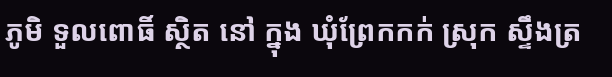ភូមិ ទួលពោធិ៍ ស្ថិត នៅ ក្នុង ឃុំព្រែកកក់ ស្រុក ស្ទឹងត្រ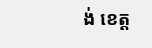ង់ ខេត្ត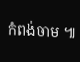កំពង់ចាម ៕